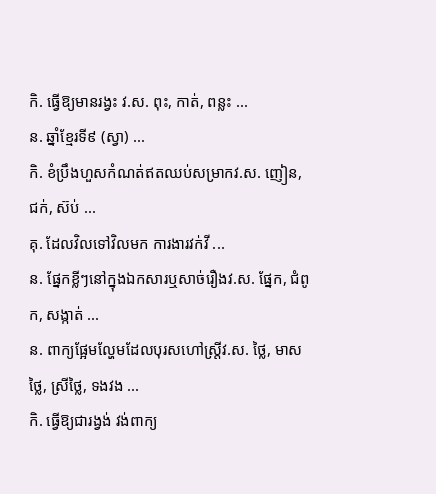កិ. ធ្វើឱ្យមានរង្វះ វ.ស. ពុះ, កាត់, ពន្លះ ...
ន. ឆ្នាំខ្មែរទី៩ (ស្វា) ...
កិ. ខំប្រឹងហួសកំណត់ឥតឈប់សម្រាកវ.ស. ញៀន, ជក់, ស៊ប់ ...
គុ. ដែលវិលទៅវិលមក ការងារវក់វី ...
ន. ផ្នែកខ្លីៗនៅក្នុងឯកសារឬសាច់រឿងវ.ស. ផ្នែក, ជំពូក, សង្កាត់ ...
ន. ពាក្យផ្អែមល្ហែមដែលបុរសហៅស្ត្រីវ.ស. ថ្លៃ, មាសថ្លៃ, ស្រីថ្លៃ, ទងវង ...
កិ. ធ្វើឱ្យជារង្វង់ វង់ពាក្យ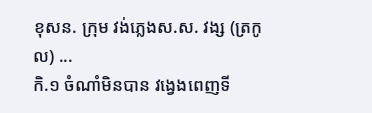ខុសន. ក្រុម វង់ភ្លេងស.ស. វង្ស (ត្រកូល) ...
កិ.១ ចំណាំមិនបាន វង្វេងពេញទី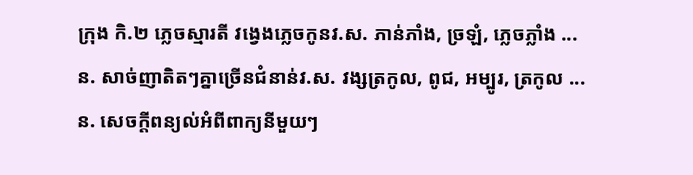ក្រុង កិ.២ ភ្លេចស្មារតី វង្វេងភ្លេចកូនវ.ស. ភាន់ភាំង, ច្រឡំ, ភ្លេចភ្លាំង ...
ន. សាច់ញាតិតៗគ្នាច្រើនជំនាន់វ.ស. វង្សត្រកូល, ពូជ, អម្បូរ, ត្រកូល ...
ន. សេចក្ដីពន្យល់អំពីពាក្យនីមួយៗ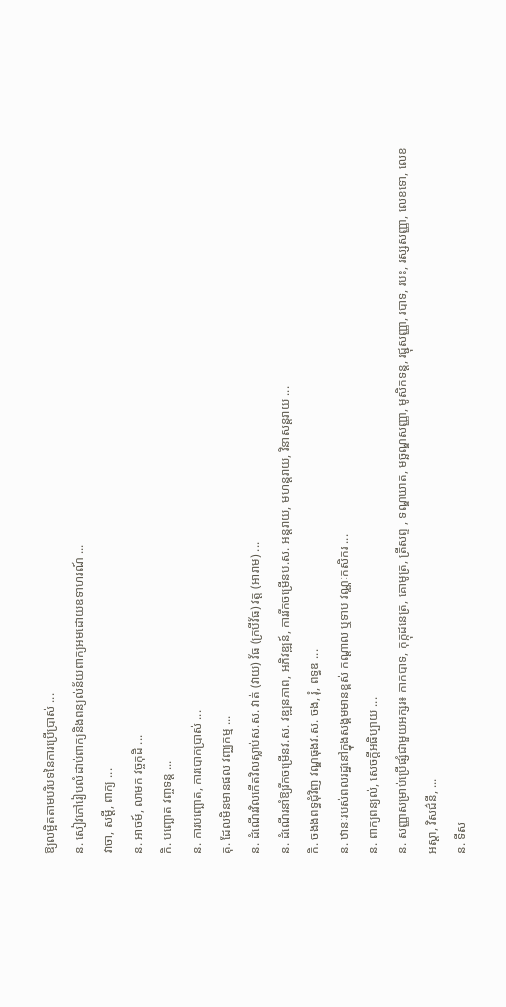ឱ្យលម្អិតតាមបរិបទនៃការប្រើប្រាស់ ...
ន. សៀវភៅរៀបលំដាប់ពាក្យនិងពន្យល់ន័យពាក្យអមដោយឧទាហរណ៍ ...
វាចា, សម្ដី, ពាក្យ ...
ន. អាចម៍, លាមក វច្ចកុដិ ...
កិ. បញ្ឆោត វញ្ចទន្ត ...
ន. ការបញ្ឆោត, ការបោកប្រាស់ ...
គុ. ដែលមិនមានផល វញ្ឈកម្ម ...
ន. ដំណើរវិលកើតវិលស្លាប់ស.ស. វាត់ (វាយ) វ័ធ (ក្របីវ័ធ) វត្ត (អារាម) ...
ន. ដំណើរនាំឱ្យរីកចម្រើនវ.ស. វឌ្ឍនភាព, អភិវឌ្ឍន៍, ការរីកចម្រើនប.ស. អន្តរាយ, មហន្តរាយ, វិនាសន្តរាយ ...
កិ. ចងងពទ្ធជុំវិញ វណ្ឌធុងវ.ស. ចង, រុំ, ពទ្ធឌ ...
ន. ឋានៈរបស់ពលរដ្ឋនៅក្នុងសង្គមមានខ្ពស់ កណ្ដាល ឬទាប វណ្ណៈកសិករ ...
ន. ពាក្យពន្យល់, សេចក្ដីអធិប្បាយ ...
ន. សញ្ញាសម្រាប់ប្រើផ្សំជាមួយអក្សរ៖ កាកបាទ, កុក្កុដនេត្រ, គោមូត្រ, ត្រីសព្ទ , ទណ្ឌឃាត, មច្ឆណ្ឌសញ្ញា, មូសិកទន្ត, រជ្ជុសញ្ញា, របាទ, របះ, រស្សសញ្ញា, លេខទោ, លេខអស្តា, វិសជ៌នី, ...
ន. ទីស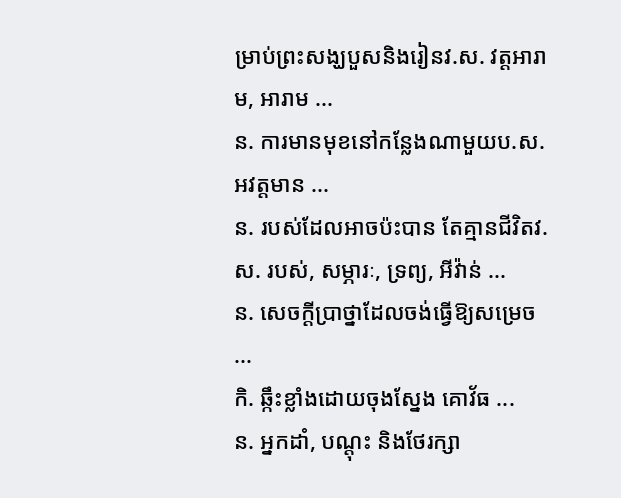ម្រាប់ព្រះសង្ឃបួសនិងរៀនវ.ស. វត្តអារាម, អារាម ...
ន. ការមានមុខនៅកន្លែងណាមួយប.ស. អវត្តមាន ...
ន. របស់ដែលអាចប៉ះបាន តែគ្មានជីវិតវ.ស. របស់, សម្ភារៈ, ទ្រព្យ, អីវ៉ាន់ ...
ន. សេចក្ដីប្រាថ្នាដែលចង់ធ្វើឱ្យសម្រេច ...
កិ. ឆ្កឹះខ្លាំងដោយចុងស្នែង គោវ័ធ ...
ន. អ្នកដាំ, បណ្តុះ និងថែរក្សា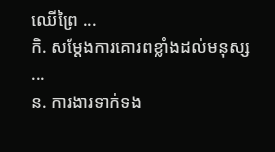ឈើព្រៃ ...
កិ. សម្ដែងការគោរពខ្លាំងដល់មនុស្ស ...
ន. ការងារទាក់ទង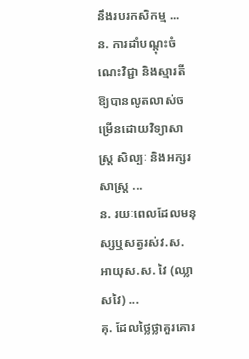នឹងរបរកសិកម្ម ...
ន. ការដាំបណ្ដុះចំណេះវិជ្ជា និងស្មារតីឱ្យបានលូតលាស់ចម្រើនដោយវិទ្យាសាស្ត្រ សិល្បៈ និងអក្សរសាស្ត្រ ...
ន. រយៈពេលដែលមនុស្សឬសត្វរស់វ.ស. អាយុស.ស. វៃ (ឈ្លាសវៃ) ...
គុ. ដែលថ្លៃថ្លាគួរគោរ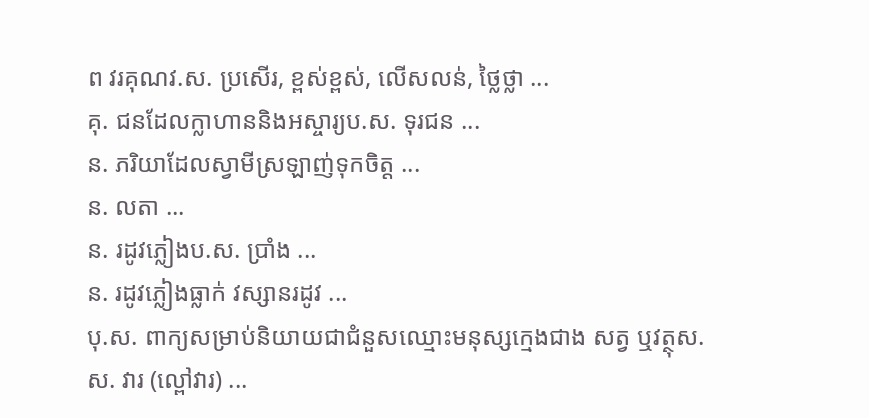ព វរគុណវ.ស. ប្រសើរ, ខ្ពស់ខ្ពស់, លើសលន់, ថ្លៃថ្លា ...
គុ. ជនដែលក្លាហាននិងអស្ចារ្យប.ស. ទុរជន ...
ន. ភរិយាដែលស្វាមីស្រឡាញ់ទុកចិត្ត ...
ន. លតា ...
ន. រដូវភ្លៀងប.ស. ប្រាំង ...
ន. រដូវភ្លៀងធ្លាក់ វស្សានរដូវ ...
បុ.ស. ពាក្យសម្រាប់និយាយជាជំនួសឈ្មោះមនុស្សក្មេងជាង សត្វ ឬវត្ថុស.ស. វារ (ល្ពៅវារ) ...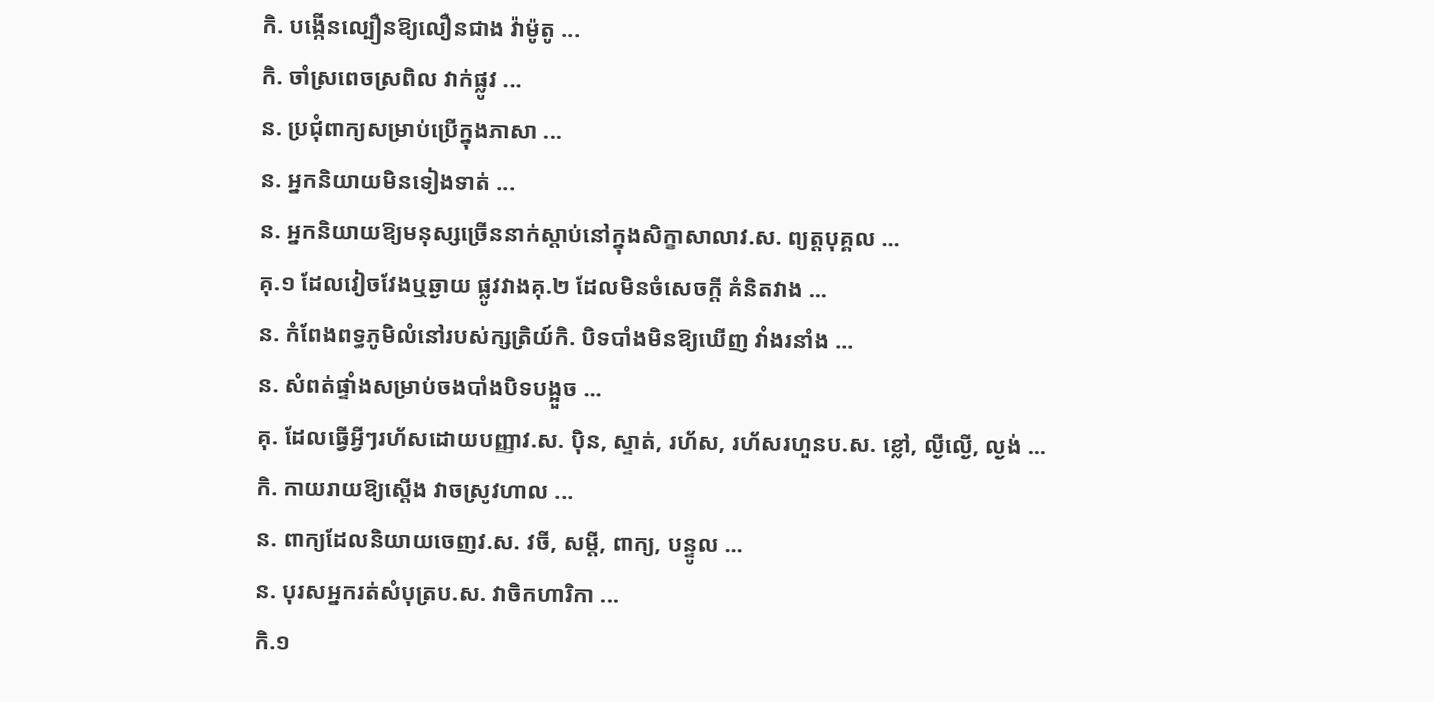កិ. បង្កើនល្បឿនឱ្យលឿនជាង វ៉ាម៉ូតូ ...
កិ. ចាំស្រពេចស្រពិល វាក់ផ្លូវ ...
ន. ប្រជុំពាក្យសម្រាប់ប្រើក្នុងភាសា ...
ន. អ្នកនិយាយមិនទៀងទាត់ ...
ន. អ្នកនិយាយឱ្យមនុស្សច្រើននាក់ស្ដាប់នៅក្នុងសិក្ខាសាលាវ.ស. ព្យត្តបុគ្គល ...
គុ.១ ដែលវៀចវែងឬឆ្ងាយ ផ្លូវវាងគុ.២ ដែលមិនចំសេចក្ដី គំនិតវាង ...
ន. កំពែងពទ្ធភូមិលំនៅរបស់ក្សត្រិយ៍កិ. បិទបាំងមិនឱ្យឃើញ វាំងរនាំង ...
ន. សំពត់ផ្ទាំងសម្រាប់ចងបាំងបិទបង្អួច ...
គុ. ដែលធ្វើអ្វីៗរហ័សដោយបញ្ញាវ.ស. ប៉ិន, ស្ទាត់, រហ័ស, រហ័សរហួនប.ស. ខ្លៅ, ល្ងីល្ងើ, ល្ងង់ ...
កិ. កាយរាយឱ្យស្តើង វាចស្រូវហាល ...
ន. ពាក្យដែលនិយាយចេញវ.ស. វចី, សម្ដី, ពាក្យ, បន្ទូល ...
ន. បុរសអ្នករត់សំបុត្រប.ស. វាចិកហារិកា ...
កិ.១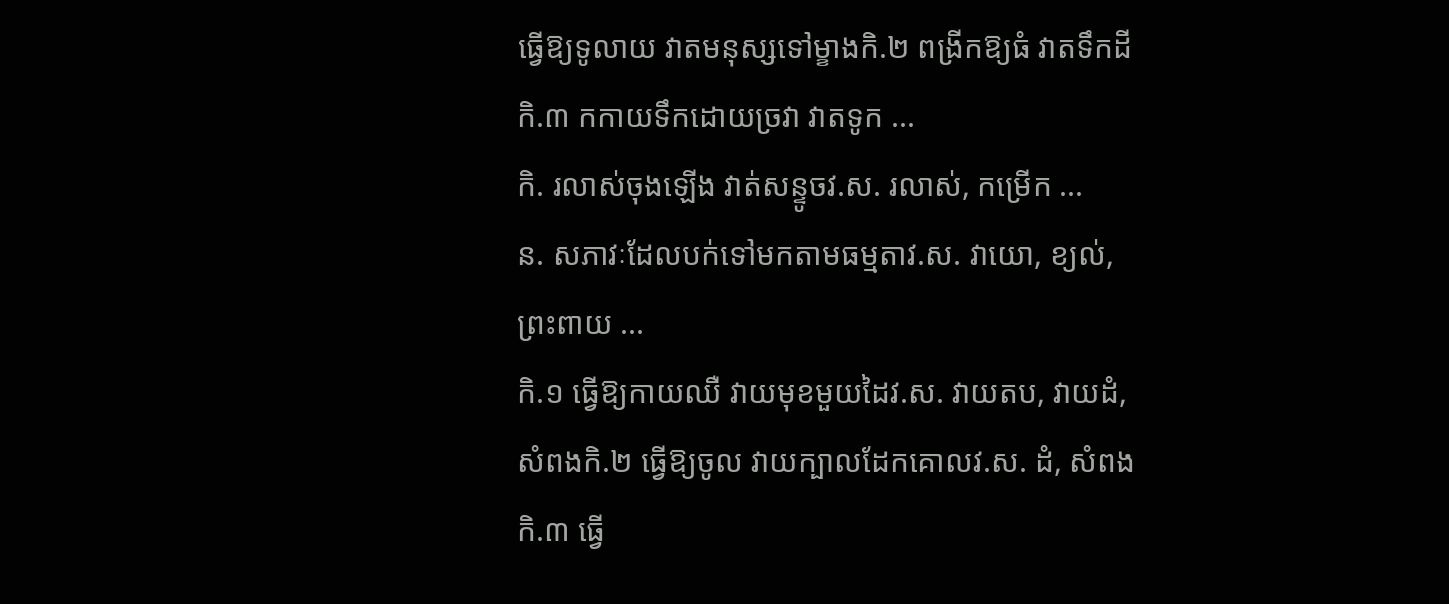ធ្វើឱ្យទូលាយ វាតមនុស្សទៅម្ខាងកិ.២ ពង្រីកឱ្យធំ វាតទឹកដីកិ.៣ កកាយទឹកដោយច្រវា វាតទូក ...
កិ. រលាស់ចុងឡើង វាត់សន្ទូចវ.ស. រលាស់, កម្រើក ...
ន. សភាវៈដែលបក់ទៅមកតាមធម្មតាវ.ស. វាយោ, ខ្យល់, ព្រះពាយ ...
កិ.១ ធ្វើឱ្យកាយឈឺ វាយមុខមួយដៃវ.ស. វាយតប, វាយដំ, សំពងកិ.២ ធ្វើឱ្យចូល វាយក្បាលដែកគោលវ.ស. ដំ, សំពងកិ.៣ ធ្វើ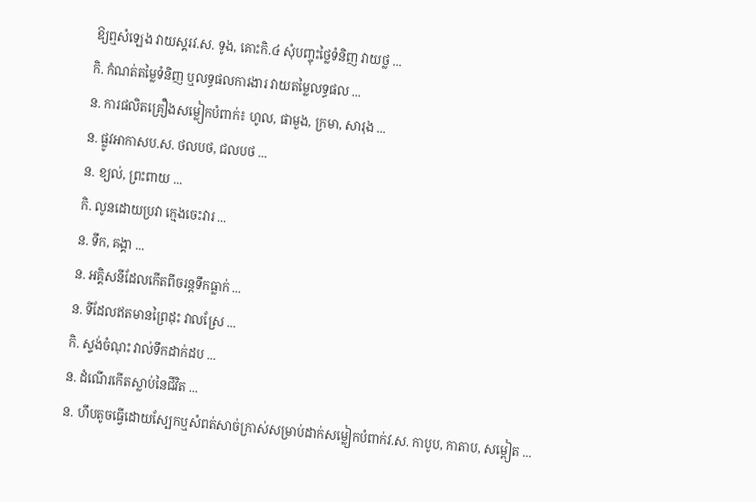ឱ្យឮសំឡេង វាយស្គរវ.ស. ទូង, គោះកិ.៤ សុំបញ្ចុះថ្លៃទំនិញ វាយថ្ល ...
កិ. កំណត់តម្លៃទំនិញ ឬលទ្ធផលការងារ វាយតម្លៃលទ្ធផល ...
ន. ការផលិតគ្រឿងសម្លៀកបំពាក់៖ ហូល, ផាមួង, ក្រមា, សារុង ...
ន. ផ្លូវអាកាសប.ស. ថលបថ, ជលបថ ...
ន. ខ្យល់, ព្រះពាយ ...
កិ. លូនដោយប្រវា ក្មេងចេះវារ ...
ន. ទឹក, គង្គា ...
ន. អគ្គិសនីដែលកើតពីចរន្តទឹកធ្លាក់ ...
ន. ទីដែលឥតមានព្រៃដុះ វាលស្រែ ...
កិ. ស្ទង់ចំណុះ វាល់ទឹកដាក់ដប ...
ន. ដំណើរកើតស្លាប់នៃជីវិត ...
ន. ហឹបតូចធ្វើដោយស្បែកឬសំពត់សាច់ក្រាស់សម្រាប់ដាក់សម្លៀកបំពាក់វ.ស. កាបូប, កាតាប, សម្ពៀត ...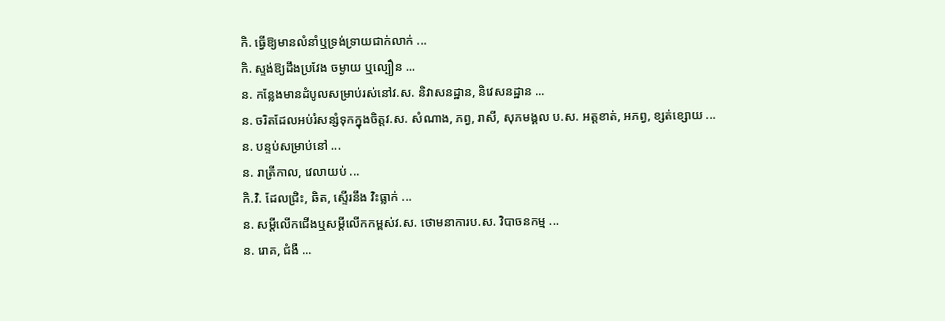កិ. ធ្វើឱ្យមានលំនាំឬទ្រង់ទ្រាយជាក់លាក់ ...
កិ. ស្ទង់ឱ្យដឹងប្រវែង ចម្ងាយ ឬល្បឿន ...
ន. កន្លែងមានដំបូលសម្រាប់រស់នៅវ.ស. និវាសនដ្ឋាន, និវេសនដ្ឋាន ...
ន. ចរិតដែលអប់រំសន្សំទុកក្នុងចិត្តវ.ស. សំណាង, ភព្វ, រាសី, សុភមង្គល ប.ស. អត្តខាត់, អភព្វ, ខ្សត់ខ្សោយ ...
ន. បន្ទប់សម្រាប់នៅ ...
ន. រាត្រីកាល, វេលាយប់ ...
កិ.វិ. ដែលជ្រិះ, ឆិត, ស្ទើរនឹង វិះធ្លាក់ ...
ន. សម្តីលើកជើងឬសម្តីលើកកម្ពស់វ.ស. ថោមនាការប.ស. វិបាចនកម្ម ...
ន. រោគ, ជំងឺ ...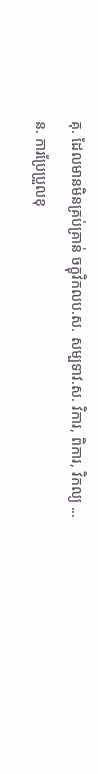គុ. ដែលមានមិនគ្រប់គ្រាន់ ចក្ខុវិកលប.ស. សម្បទាវ.ស. វិការ, ពិការ, វិកល្យ ...
ន. ការប្រែប្រួលខុ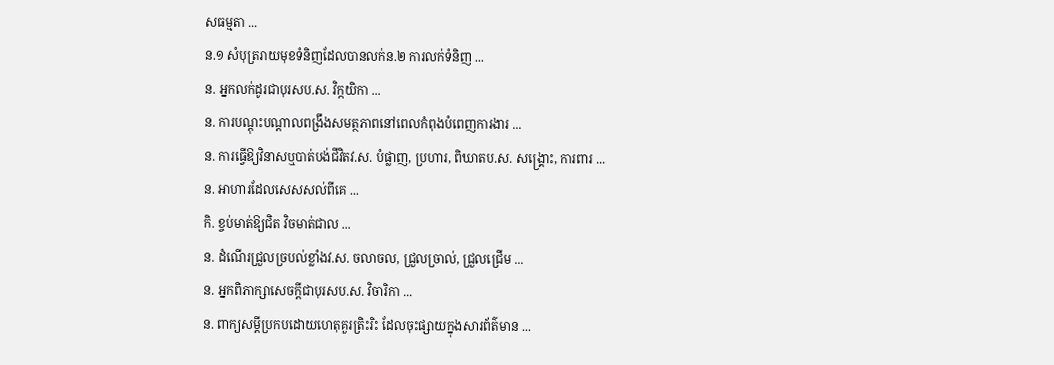សធម្មតា ...
ន.១ សំបុត្ររាយមុខទំនិញដែលបានលក់ន.២ ការលក់ទំនិញ ...
ន. អ្នកលក់ដូរជាបុរសប.ស. វិក្កយិកា ...
ន. ការបណ្ដុះបណ្ដាលពង្រឹងសមត្ថភាពនៅពេលកំពុងបំពេញការងារ ...
ន. ការធ្វើឱ្យវិនាសឬបាត់បង់ជីវិតវ.ស. បំផ្លាញ, ប្រហារ, ពិឃាតប.ស. សង្គ្រោះ, ការពារ ...
ន. អាហារដែលសេសសល់ពីគេ ...
កិ. ខ្ចប់មាត់ឱ្យជិត វិចមាត់ជាល ...
ន. ដំណើរជ្រួលច្របល់ខ្លាំងវ.ស. ចលាចល, ជ្រួលច្រាល់, ជ្រួលជ្រើម ...
ន. អ្នកពិភាក្សាសេចក្ដីជាបុរសប.ស. វិចារិកា ...
ន. ពាក្យសម្តីប្រកបដោយហេតុគួរត្រិះរិះ ដែលចុះផ្សាយក្នុងសារព័ត៌មាន ...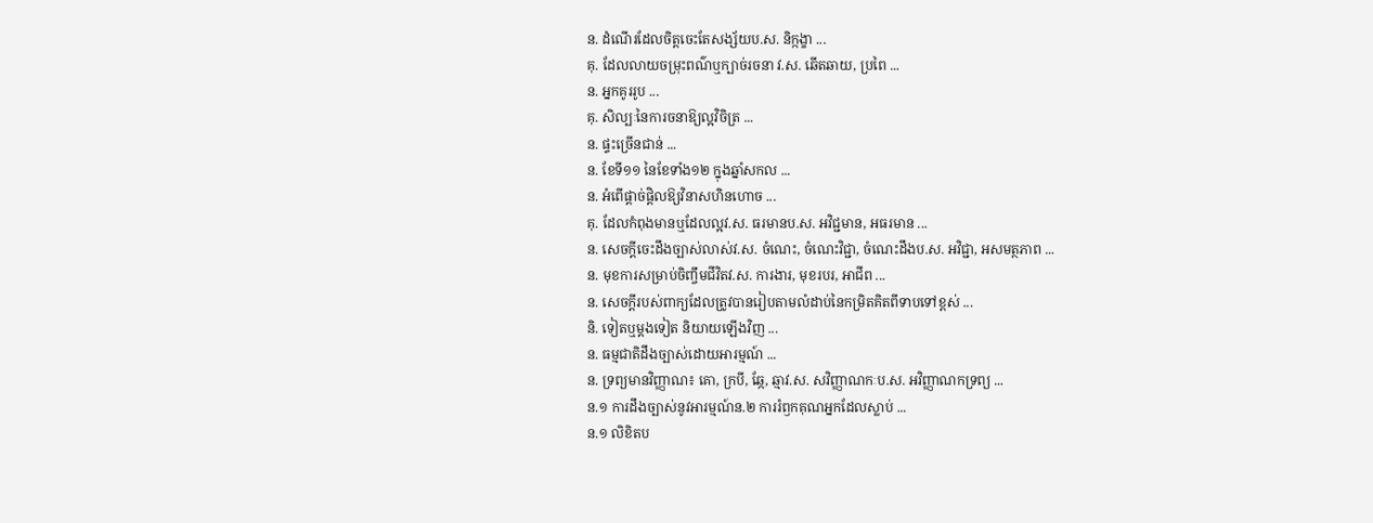ន. ដំណើរដែលចិត្តចេះតែសង្ស័យប.ស. និក្កង្ខា ...
គុ. ដែលលាយចម្រុះពណ៌ឬក្បាច់រចនា វ.ស. ឆើតឆាយ, ប្រពៃ ...
ន. អ្នកគូររូប ...
គុ. សិល្បៈនៃការចនាឱ្យល្អវិចិត្រ ...
ន. ផ្ទះច្រើនជាន់ ...
ន. ខែទី១១ នៃខែទាំង១២ ក្នុងឆ្នាំសកល ...
ន. អំពើផ្ដាច់ផ្ដិលឱ្យវិនាសហិនហោច ...
គុ. ដែលកំពុងមានឬដែលល្អវ.ស. ធរមានប.ស. អវិជ្ជមាន, អធរមាន ...
ន. សេចក្ដីចេះដឹងច្បាស់លាស់វ.ស. ចំណេះ, ចំណេះវិជ្ជា, ចំណេះដឹងប.ស. អវិជ្ជា, អសមត្ថភាព ...
ន. មុខការសម្រាប់ចិញ្ចឹមជីវិតវ.ស. ការងារ, មុខរបរ, អាជីព ...
ន. សេចក្ដីរបស់ពាក្យដែលត្រូវបានរៀបតាមលំដាប់នៃកម្រិតគិតពីទាបទៅខ្ពស់ ...
និ. ទៀតឬម្ដងទៀត និយាយឡើងវិញ ...
ន. ធម្មជាតិដឹងច្បាស់ដោយអារម្មណ៍ ...
ន. ទ្រព្យមានវិញ្ញាណ៖ គោ, ក្របី, ឆ្កែ, ឆ្មាវ.ស. សវិញ្ញាណកៈប.ស. អវិញ្ញាណកទ្រព្យ ...
ន.១ ការដឹងច្បាស់នូវអារម្មណ៍ន.២ ការរំឭកគុណអ្នកដែលស្លាប់ ...
ន.១ លិខិតប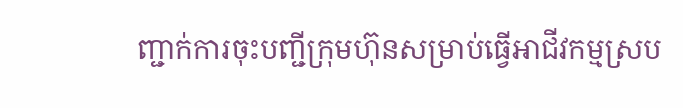ញ្ជាក់ការចុះបញ្ជីក្រុមហ៊ុនសម្រាប់ធ្វើអាជីវកម្មស្រប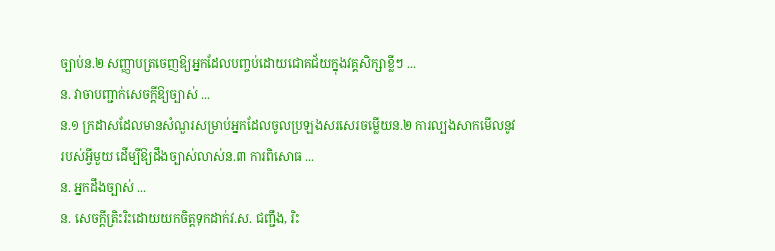ច្បាប់ន.២ សញ្ញាបត្រចេញឱ្យអ្នកដែលបញ្ចប់ដោយជោគជ័យក្នុងវគ្គសិក្សាខ្លីៗ ...
ន. វាចាបញ្ជាក់សេចក្ដីឱ្យច្បាស់ ...
ន.១ ក្រដាសដែលមានសំណួរសម្រាប់អ្នកដែលចូលប្រឡងសរសេរចម្លើយន.២ ការល្បងសាកមើលនូវរបស់អ្វីមួយ ដើម្បីឱ្យដឹងច្បាស់លាស់ន.៣ ការពិសោធ ...
ន. អ្នកដឹងច្បាស់ ...
ន. សេចក្ដីត្រិះរិះដោយយកចិត្តទុកដាក់វ.ស. ជញ្ជឹង, រិះ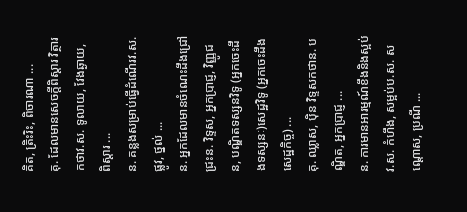គិត, ត្រិះរិះ, ពិចារណា ...
គុ. ដែលមានសេចក្ដីពិស្ដារ វិត្ថារកថាវ.ស. ទូលាយ, វែងឆ្ងាយ, ពិស្តារ ...
ន. គន្លងសម្រាប់ធ្វើដំណើរវ.ស. ផ្លូវ, ថ្នល់ ...
ន. អ្នកដែលមានចំណេះដឹងជ្រៅជ្រះន. វិទ្ទស, អ្នកប្រាជ្ញ, វិញ្ញូជន, បណ្ឌិតទស្សនវិទូ (អ្នកចេះដឹងទស្សនៈ)សេដ្ឋវិទូ (អ្នកចេះដឹងសេដ្ឋកិច្ច) ...
គុ. ឈ្លាស, ប៉ិន វិទ្ទសកថាន. បណ្ឌិត, អ្នកប្រាជ្ញ ...
ន. ការមានអារម្មណ៍ខឹងនិងស្អប់វ.ស. កំហឹង, សម្អប់ប.ស. សណ្ដោស, ប្រណី ...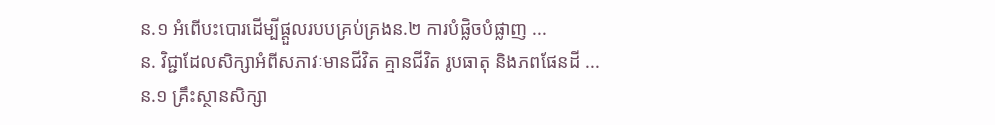ន.១ អំពើបះបោរដើម្បីផ្ដួលរបបគ្រប់គ្រងន.២ ការបំផ្លិចបំផ្លាញ ...
ន. វិជ្ជាដែលសិក្សាអំពីសភាវៈមានជីវិត គ្មានជីវិត រូបធាតុ និងភពផែនដី ...
ន.១ គ្រឹះស្ថានសិក្សា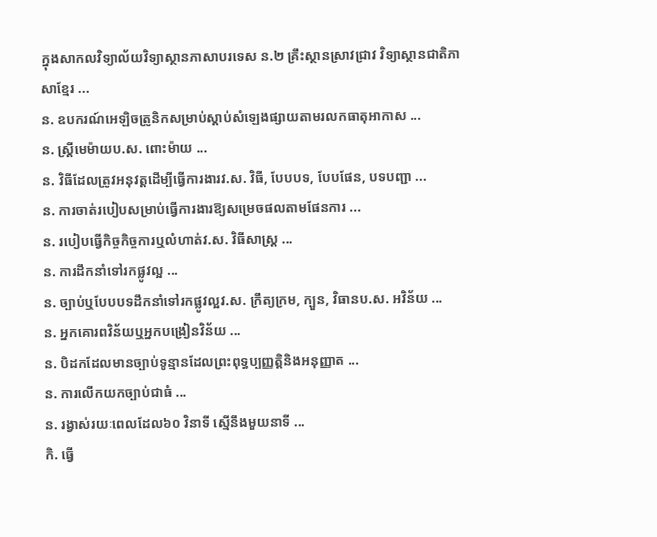ក្នុងសាកលវិទ្យាល័យវិទ្យាស្ថានភាសាបរទេស ន.២ គ្រឹះស្ថានស្រាវជ្រាវ វិទ្យាស្ថានជាតិភាសាខ្មែរ ...
ន. ឧបករណ៍អេឡិចត្រូនិកសម្រាប់ស្តាប់សំឡេងផ្សាយតាមរលកធាតុអាកាស ...
ន. ស្ត្រីមេម៉ាយប.ស. ពោះម៉ាយ ...
ន. វិធីដែលត្រូវអនុវត្តដើម្បីធ្វើការងារវ.ស. វិធី, បែបបទ, បែបផែន, បទបញ្ជា ...
ន. ការចាត់របៀបសម្រាប់ធ្វើការងារឱ្យសម្រេចផលតាមផែនការ ...
ន. របៀបធ្វើកិច្ចកិច្ចការឬលំហាត់វ.ស. វិធីសាស្ត្រ ...
ន. ការដឹកនាំទៅរកផ្លូវល្អ ...
ន. ច្បាប់ឬបែបបទដឹកនាំទៅរកផ្លូវល្អវ.ស. ក្រឹត្យក្រម, ក្បួន, វិធានប.ស. អវិន័យ ...
ន. អ្នកគោរពវិន័យឬអ្នកបង្រៀនវិន័យ ...
ន. បិដកដែលមានច្បាប់ទូន្មានដែលព្រះពុទ្ធប្បញ្ញត្តិនិងអនុញ្ញាត ...
ន. ការលើកយកច្បាប់ជាធំ ...
ន. រង្វាស់រយៈពេលដែល៦០ វិនាទី ស្មើនឹងមួយនាទី ...
កិ. ធ្វើ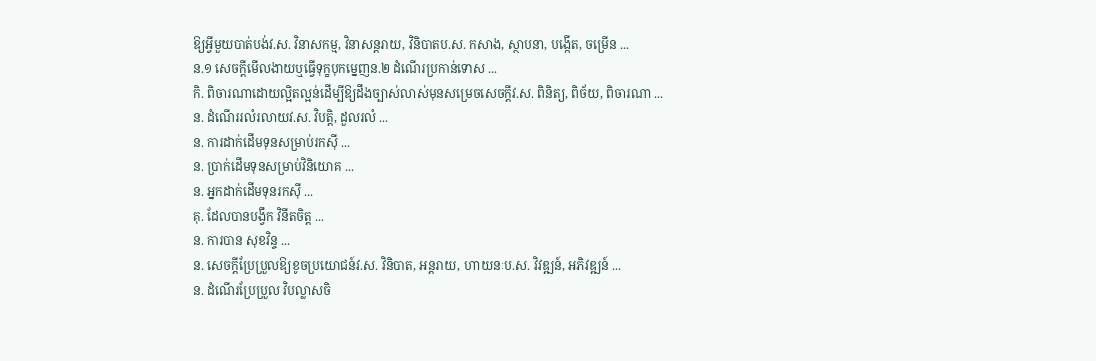ឱ្យអ្វីមួយបាត់បង់វ.ស. វិនាសកម្ម, វិនាសន្តរាយ, វិនិបាតប.ស. កសាង, ស្ថាបនា, បង្កើត, ចម្រើន ...
ន.១ សេចក្ដីមើលងាយឬធ្វើទុក្ខបុកម្នេញន.២ ដំណើរប្រកាន់ទោស ...
កិ. ពិចារណាដោយល្អិតល្អន់ដើម្បីឱ្យដឹងច្បាស់លាស់មុនសម្រេចសេចក្ដីវ.ស. ពិនិត្យ, ពិច័យ, ពិចារណា ...
ន. ដំណើររលំរលាយវ.ស. វិបត្តិ, ដួលរលំ ...
ន. ការដាក់ដើមទុនសម្រាប់រកស៊ី ...
ន. ប្រាក់ដើមទុនសម្រាប់វិនិយោគ ...
ន. អ្នកដាក់ដើមទុនរកស៊ី ...
គុ. ដែលបានបង្វឹក វិនីតចិត្ត ...
ន. ការបាន សុខវិន្ទ ...
ន. សេចក្ដីប្រែប្រួលឱ្យខូចប្រយោជន៍វ.ស. វិនិបាត, អន្តរាយ, ហាយនៈប.ស. វិវឌ្ឍន៍, អភិវឌ្ឍន៍ ...
ន. ដំណើរប្រែប្រួល វិបល្លាសចិ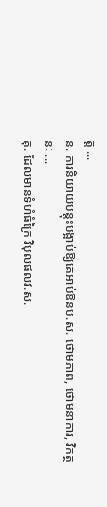ត្ត ...
ន. ការនិយាយបន្តុះបង្អាប់ឱ្យគេអាប់ឱនប.ស. ថោមភាព, ថោមនាការ, វិកត្ថនៈ ...
គុ. ដែលមានទំហំធំក្រៃ វិបុលផលវ.ស.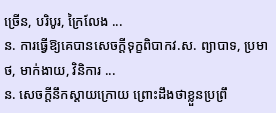ច្រើន, បរិបូរ, ក្រៃលែង ...
ន. ការធ្វើឱ្យគេបានសេចក្ដីទុក្ខពិបាកវ.ស. ព្យាបាទ, ប្រមាថ, មាក់ងាយ, វិនិការ ...
ន. សេចក្ដីនឹកស្ដាយក្រោយ ព្រោះដឹងថាខ្លួនប្រព្រឹ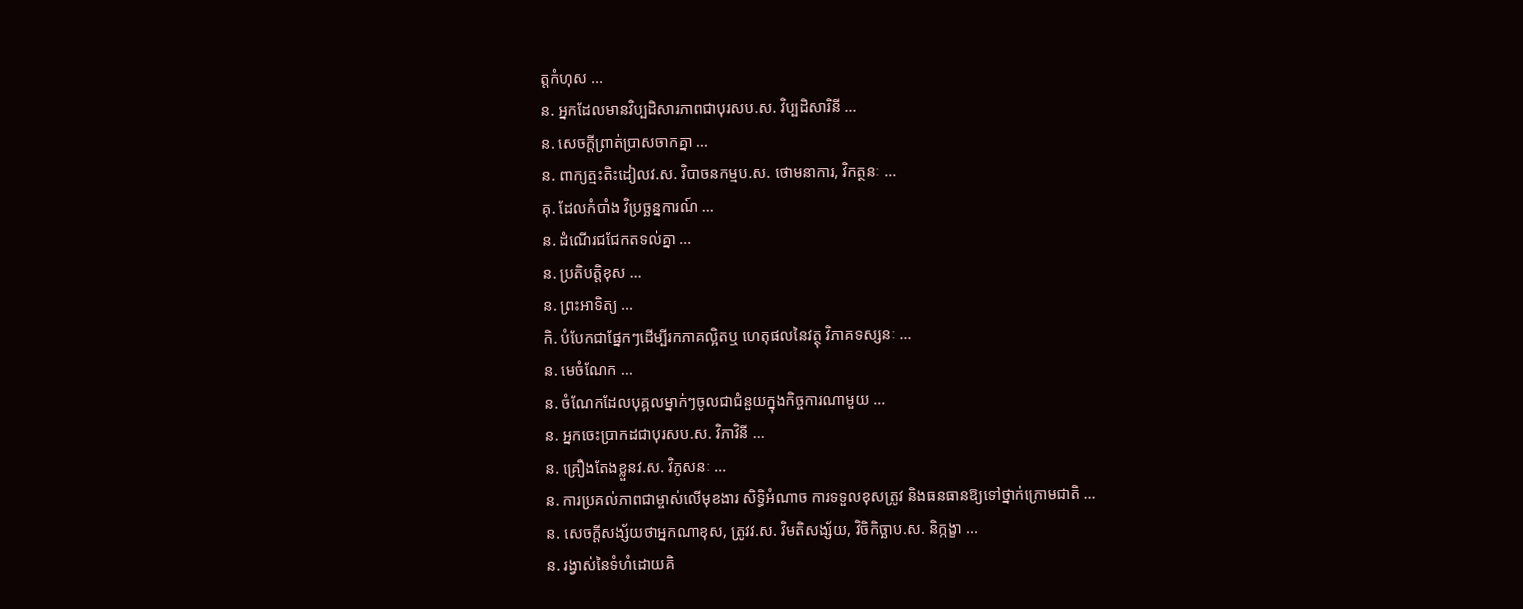ត្តកំហុស ...
ន. អ្នកដែលមានវិប្បដិសារភាពជាបុរសប.ស. វិប្បដិសារិនី ...
ន. សេចក្ដីព្រាត់ប្រាសចាកគ្នា ...
ន. ពាក្យត្មះតិះដៀលវ.ស. វិបាចនកម្មប.ស. ថោមនាការ, វិកត្ថនៈ ...
គុ. ដែលកំបាំង វិប្រច្ឆន្នការណ៍ ...
ន. ដំណើរជជែកតទល់គ្នា ...
ន. ប្រតិបត្តិខុស ...
ន. ព្រះអាទិត្យ ...
កិ. បំបែកជាផ្នែកៗដើម្បីរកភាគល្អិតឬ ហេតុផលនៃវត្ថុ វិភាគទស្សនៈ ...
ន. មេចំណែក ...
ន. ចំណែកដែលបុគ្គលម្នាក់ៗចូលជាជំនួយក្នុងកិច្ចការណាមួយ ...
ន. អ្នកចេះប្រាកដជាបុរសប.ស. វិភាវិនី ...
ន. គ្រឿងតែងខ្លួនវ.ស. វិភូសនៈ ...
ន. ការប្រគល់ភាពជាម្ចាស់លើមុខងារ សិទ្ធិអំណាច ការទទួលខុសត្រូវ និងធនធានឱ្យទៅថ្នាក់ក្រោមជាតិ ...
ន. សេចក្ដីសង្ស័យថាអ្នកណាខុស, ត្រូវវ.ស. វិមតិសង្ស័យ, វិចិកិច្ឆាប.ស. និក្កង្ខា ...
ន. រង្វាស់នៃទំហំដោយគិ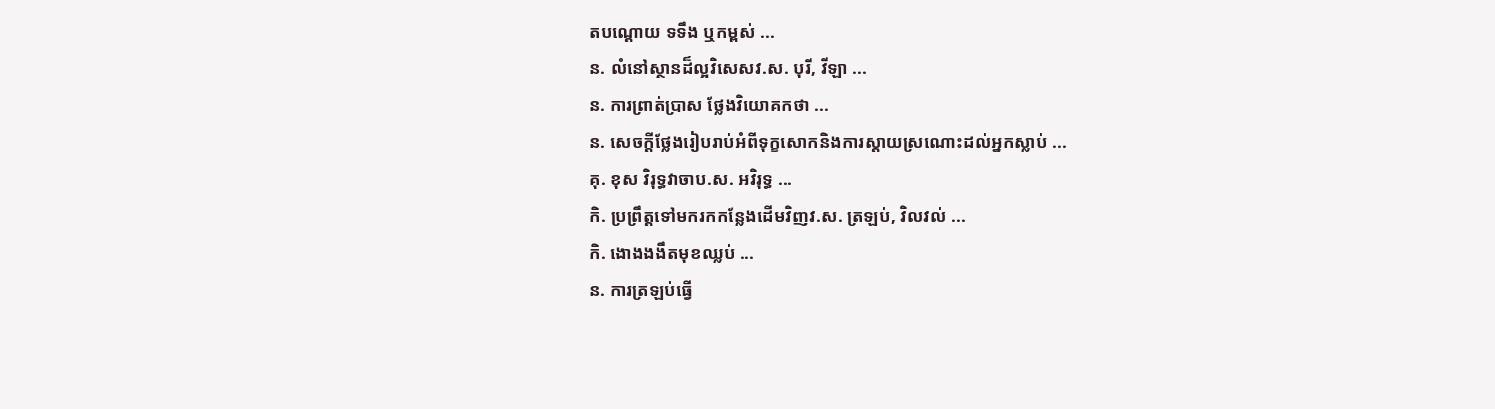តបណ្ដោយ ទទឹង ឬកម្ពស់ ...
ន. លំនៅស្ថានដ៏ល្អវិសេសវ.ស. បុរី, វីឡា ...
ន. ការព្រាត់ប្រាស ថ្លែងវិយោគកថា ...
ន. សេចក្ដីថ្លែងរៀបរាប់អំពីទុក្ខសោកនិងការស្ដាយស្រណោះដល់អ្នកស្លាប់ ...
គុ. ខុស វិរុទ្ធវាចាប.ស. អវិរុទ្ធ ...
កិ. ប្រព្រឹត្តទៅមករកកន្លែងដើមវិញវ.ស. ត្រឡប់, វិលវល់ ...
កិ. ងោងងងឹតមុខឈ្លប់ ...
ន. ការត្រឡប់ធ្វើ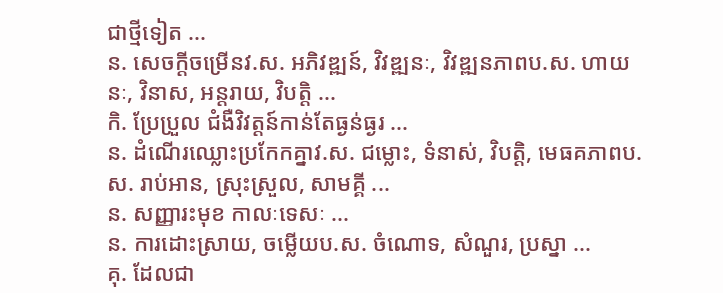ជាថ្មីទៀត ...
ន. សេចក្ដីចម្រើនវ.ស. អភិវឌ្ឍន៍, វិវឌ្ឍនៈ, វិវឌ្ឍនភាពប.ស. ហាយនៈ, វិនាស, អន្តរាយ, វិបត្តិ ...
កិ. ប្រែប្រួល ជំងឺវិវត្តន៍កាន់តែធ្ងន់ធ្ងរ ...
ន. ដំណើរឈ្លោះប្រកែកគ្នាវ.ស. ជម្លោះ, ទំនាស់, វិបត្តិ, មេធគភាពប.ស. រាប់អាន, ស្រុះស្រួល, សាមគ្គី ...
ន. សញ្ញារះមុខ កាលៈទេសៈ ...
ន. ការដោះស្រាយ, ចម្លើយប.ស. ចំណោទ, សំណួរ, ប្រស្នា ...
គុ. ដែលជា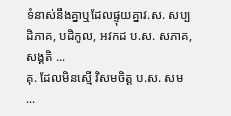ទំនាស់នឹងគ្នាឬដែលផ្ទុយគ្នាវ.ស. សប្បដិភាគ, បដិកូល, អវកដ ប.ស. សភាគ, សង្គតិ ...
គុ. ដែលមិនស្មើ វិសមចិត្ត ប.ស. សម ...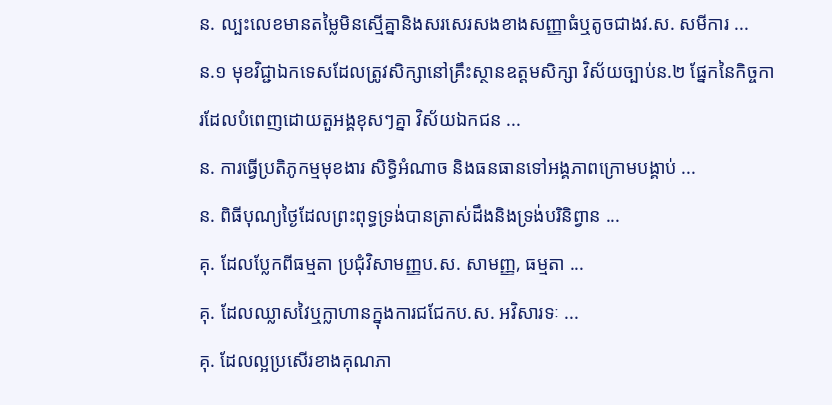ន. ល្បះលេខមានតម្លៃមិនស្មើគ្នានិងសរសេរសងខាងសញ្ញាធំឬតូចជាងវ.ស. សមីការ ...
ន.១ មុខវិជ្ជាឯកទេសដែលត្រូវសិក្សានៅគ្រឹះស្ថានឧត្ដមសិក្សា វិស័យច្បាប់ន.២ ផ្នែកនៃកិច្ចការដែលបំពេញដោយតួអង្គខុសៗគ្នា វិស័យឯកជន ...
ន. ការធ្វើប្រតិភូកម្មមុខងារ សិទ្ធិអំណាច និងធនធានទៅអង្គភាពក្រោមបង្គាប់ ...
ន. ពិធីបុណ្យថ្ងៃដែលព្រះពុទ្ធទ្រង់បានត្រាស់ដឹងនិងទ្រង់បរិនិព្វាន ...
គុ. ដែលប្លែកពីធម្មតា ប្រជុំវិសាមញ្ញប.ស. សាមញ្ញ, ធម្មតា ...
គុ. ដែលឈ្លាសវៃឬក្លាហានក្នុងការជជែកប.ស. អវិសារទៈ ...
គុ. ដែលល្អប្រសើរខាងគុណភា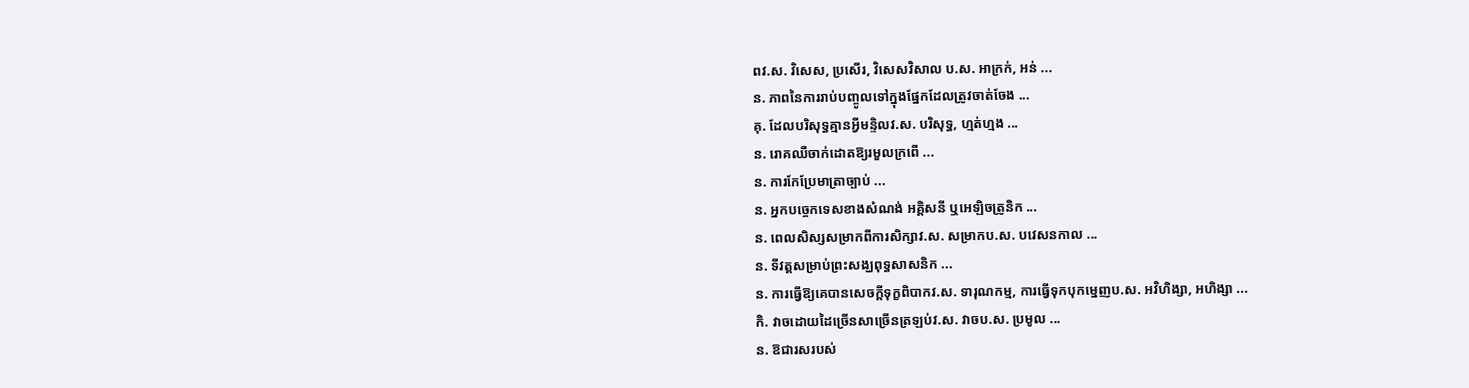ពវ.ស. វិសេស, ប្រសើរ, វិសេសវិសាល ប.ស. អាក្រក់, អន់ ...
ន. ភាពនៃការរាប់បញ្ចូលទៅក្នុងផ្នែកដែលត្រូវចាត់ចែង ...
គុ. ដែលបរិសុទ្ធគ្មានអ្វីមន្ទិលវ.ស. បរិសុទ្ធ, ហ្មត់ហ្មង ...
ន. រោគឈឺចាក់ដោតឱ្យរមួលក្រពើ ...
ន. ការកែប្រែមាត្រាច្បាប់ ...
ន. អ្នកបច្ចេកទេសខាងសំណង់ អគ្គិសនី ឬអេឡិចត្រូនិក ...
ន. ពេលសិស្សសម្រាកពីការសិក្សាវ.ស. សម្រាកប.ស. បវេសនកាល ...
ន. ទីវត្តសម្រាប់ព្រះសង្ឃពុទ្ធសាសនិក ...
ន. ការធ្វើឱ្យគេបានសេចក្ដីទុក្ខពិបាកវ.ស. ទារុណកម្ម, ការធ្វើទុកបុកម្នេញប.ស. អវិហិង្សា, អហិង្សា ...
កិ. វាចដោយដៃច្រើនសាច្រើនត្រឡប់វ.ស. វាចប.ស. ប្រមូល ...
ន. ឱជារសរបស់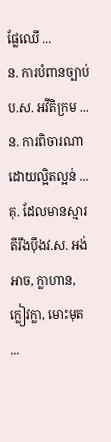ផ្លែឈើ ...
ន. ការបំពានច្បាប់ប.ស. អវីតិក្រម ...
ន. ការពិចារណាដោយល្អិតល្អន់ ...
គុ. ដែលមានស្មារតីរឹងប៉ឹងវ.ស. អង់អាច, ក្លាហាន, ក្លៀវក្លា, មោះមុត ...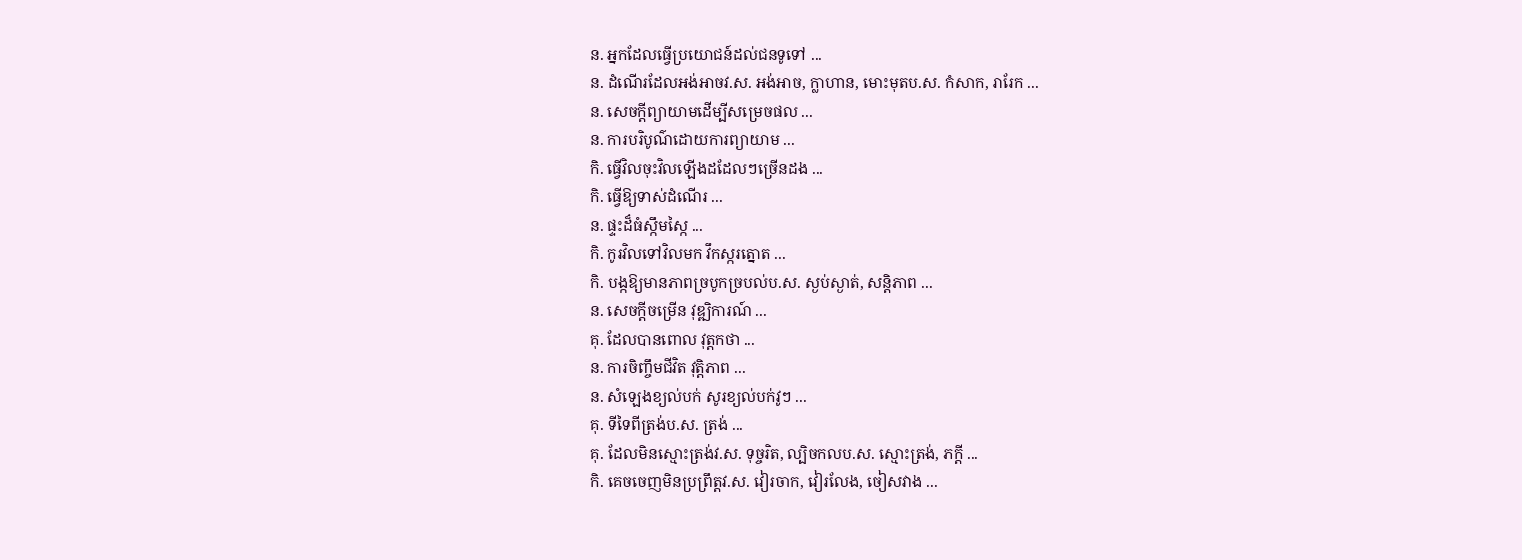ន. អ្នកដែលធ្វើប្រយោជន៍ដល់ជនទូទៅ ...
ន. ដំណើរដែលអង់អាចវ.ស. អង់អាច, ក្លាហាន, មោះមុតប.ស. កំសាក, រារែក ...
ន. សេចក្ដីព្យាយាមដើម្បីសម្រេចផល ...
ន. ការបរិបូណ៌ដោយការព្យាយាម ...
កិ. ធ្វើវិលចុះវិលឡើងដដែលៗច្រើនដង ...
កិ. ធ្វើឱ្យទាស់ដំណើរ ...
ន. ផ្ទះដ៏ធំស្កឹមស្កៃ ...
កិ. កូរវិលទៅវិលមក វឹកស្ករត្នោត ...
កិ. បង្កឱ្យមានភាពច្របូកច្របល់ប.ស. ស្ងប់ស្ងាត់, សន្តិភាព ...
ន. សេចក្ដីចម្រើន វុឌ្ឍិការណ៍ ...
គុ. ដែលបានពោល វុត្តកថា ...
ន. ការចិញ្ចឹមជីវិត វុត្តិភាព ...
ន. សំឡេងខ្យល់បក់ សូរខ្យល់បក់វូៗ ...
គុ. ទីទៃពីត្រង់ប.ស. ត្រង់ ...
គុ. ដែលមិនស្មោះត្រង់វ.ស. ទុច្ចរិត, ល្បិចកលប.ស. ស្មោះត្រង់, ភក្ដី ...
កិ. គេចចេញមិនប្រព្រឹត្តវ.ស. វៀរចាក, វៀរលែង, ចៀសវាង ...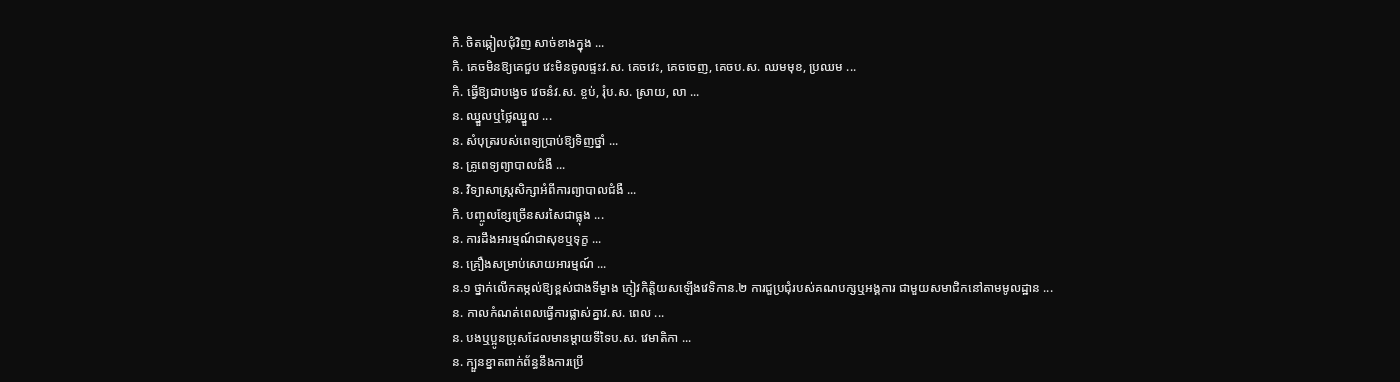កិ. ចិតឆ្កៀលជុំវិញ សាច់ខាងក្នុង ...
កិ. គេចមិនឱ្យគេជួប វេះមិនចូលផ្ទះវ.ស. គេចវេះ, គេចចេញ, គេចប.ស. ឈមមុខ, ប្រឈម ...
កិ. ធ្វើឱ្យជាបង្វេច វេចនំវ.ស. ខ្ចប់, រុំប.ស. ស្រាយ, លា ...
ន. ឈ្នួលឬថ្លៃឈ្នួល ...
ន. សំបុត្ររបស់ពេទ្យប្រាប់ឱ្យទិញថ្នាំ ...
ន. គ្រូពេទ្យព្យាបាលជំងឺ ...
ន. វិទ្យាសាស្ត្រសិក្សាអំពីការព្យាបាលជំងឺ ...
កិ. បញ្ចូលខ្សែច្រើនសរសៃជាធ្លុង ...
ន. ការដឹងអារម្មណ៍ជាសុខឬទុក្ខ ...
ន. គ្រឿងសម្រាប់សោយអារម្មណ៍ ...
ន.១ ថ្នាក់លើកតម្កល់ឱ្យខ្ពស់ជាងទីម្ខាង ភ្ញៀវកិត្តិយសឡើងវេទិកាន.២ ការជួប្រជុំរបស់គណបក្សឬអង្គការ ជាមួយសមាជិកនៅតាមមូលដ្ឋាន ...
ន. កាលកំណត់ពេលធ្វើការផ្លាស់គ្នាវ.ស. ពេល ...
ន. បងឬប្អូនប្រុសដែលមានម្ដាយទីទៃប.ស. វេមាតិកា ...
ន. ក្បួនខ្នាតពាក់ព័ន្ធនឹងការប្រើ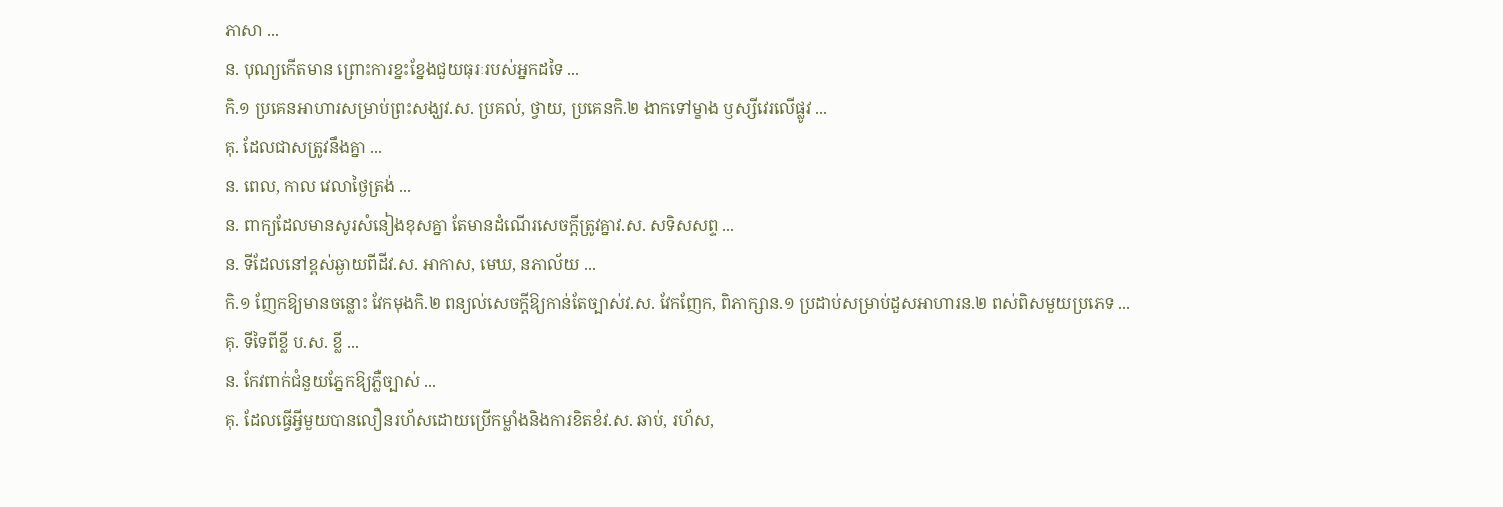ភាសា ...
ន. បុណ្យកើតមាន ព្រោះការខ្នះខ្នែងជួយធុរៈរបស់អ្នកដទៃ ...
កិ.១ ប្រគេនអាហារសម្រាប់ព្រះសង្ឃវ.ស. ប្រគល់, ថ្វាយ, ប្រគេនកិ.២ ងាកទៅម្ខាង ឫស្សីវេរលើផ្លូវ ...
គុ. ដែលជាសត្រូវនឹងគ្នា ...
ន. ពេល, កាល វេលាថ្ងៃត្រង់ ...
ន. ពាក្យដែលមានសូរសំនៀងខុសគ្នា តែមានដំណើរសេចក្ដីត្រូវគ្នាវ.ស. សទិសសព្ទ ...
ន. ទីដែលនៅខ្ពស់ឆ្ងាយពីដីវ.ស. អាកាស, មេឃ, នភាល័យ ...
កិ.១ ញែកឱ្យមានចន្លោះ វែកមុងកិ.២ ពន្យល់សេចក្ដីឱ្យកាន់តែច្បាស់វ.ស. វែកញែក, ពិភាក្សាន.១ ប្រដាប់សម្រាប់ដួសអាហារន.២ ពស់ពិសមួយប្រភេទ ...
គុ. ទីទៃពីខ្លី ប.ស. ខ្លី ...
ន. កែវពាក់ជំនួយភ្នែកឱ្យភ្លឺច្បាស់ ...
គុ. ដែលធ្វើអ្វីមួយបានលឿនរហ័សដោយប្រើកម្លាំងនិងការខិតខំវ.ស. ឆាប់, រហ័ស,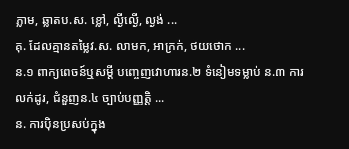ភ្លាម, ឆ្លាតប.ស. ខ្លៅ, ល្ងីល្ងើ, ល្ងង់ ...
គុ. ដែលគ្មានតម្លៃវ.ស. លាមក, អាក្រក់, ថយថោក ...
ន.១ ពាក្យពេចន៍ឬសម្ដី បញ្ចេញវោហារន.២ ទំនៀមទម្លាប់ ន.៣ ការលក់ដូរ, ជំនួញន.៤ ច្បាប់បញ្ញត្តិ ...
ន. ការប៉ិនប្រសប់ក្នុង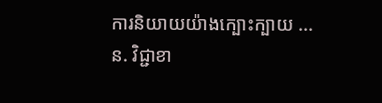ការនិយាយយ៉ាងក្បោះក្បាយ ...
ន. វិជ្ជាខា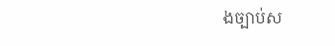ងច្បាប់ស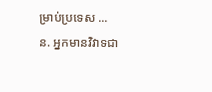ម្រាប់ប្រទេស ...
ន. អ្នកមានវិវាទជា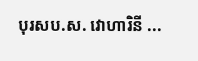បុរសប.ស. វោហារិនី ...